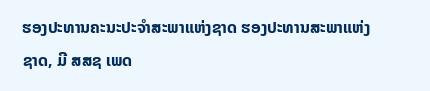ຮອງປະທານຄະນະປະຈໍາສະພາແຫ່ງຊາດ ຮອງປະທານສະພາແຫ່ງຊາດ, ມີ ສສຊ ເພດ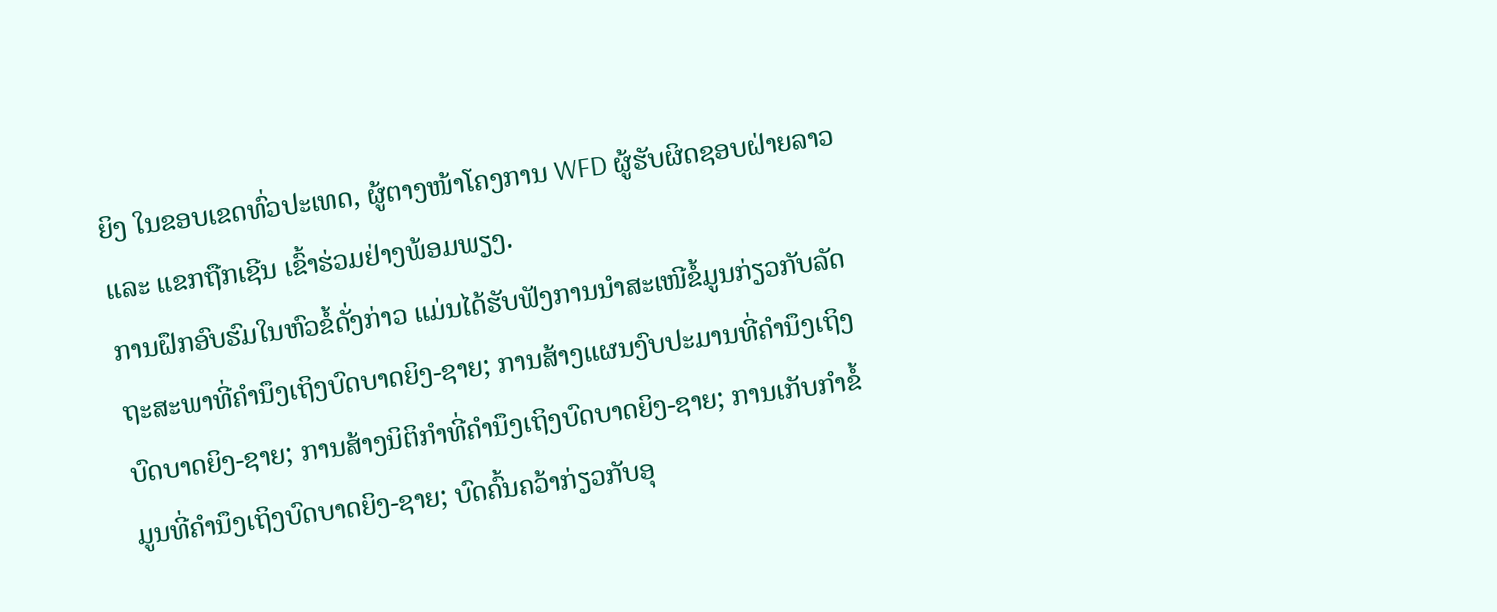ຍິງ ໃນຂອບເຂດທົ່ວປະເທດ, ຜູ້ຕາງໜ້າໂຄງການ WFD ຜູ້ຮັບຜິດຊອບຝ່າຍລາວ ແລະ ແຂກຖືກເຊີນ ເຂົ້າຮ່ວມຢ່າງພ້ອມພຽງ.
ການຝຶກອົບຮົມໃນຫົວຂໍ້ດັ່ງກ່າວ ແມ່ນໄດ້ຮັບຟັງການນໍາສະເໜີຂໍ້ມູນກ່ຽວກັບລັດຖະສະພາທີ່ຄໍານຶງເຖິງບົດບາດຍິງ-ຊາຍ; ການສ້າງແຜນງົບປະມານທີ່ຄໍານຶງເຖິງບົດບາດຍິງ-ຊາຍ; ການສ້າງນິຕິກໍາທີ່ຄໍານຶງເຖິງບົດບາດຍິງ-ຊາຍ; ການເກັບກໍາຂໍ້ມູນທີ່ຄໍານຶງເຖິງບົດບາດຍິງ-ຊາຍ; ບົດຄົ້ນຄວ້າກ່ຽວກັບອຸ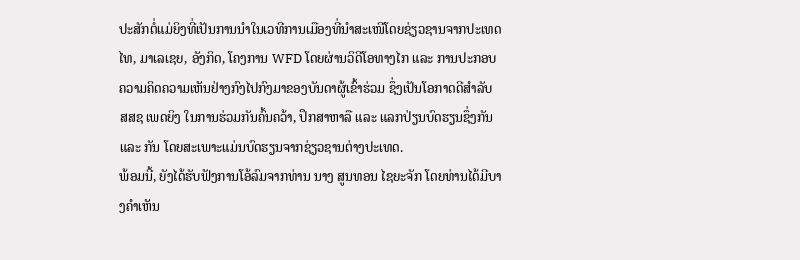ປະສັກຕໍ່ແມ່ຍິງທີ່ເປັນການນຳໃນເວທີການເມືອງທີ່ນໍາສະເໜີໂດຍຊ່ຽວຊານຈາກປະເທດໄທ, ມາເລເຊຍ, ອັງກິດ, ໂຄງການ WFD ໂດຍຜ່ານວິດີໂອທາງໄກ ແລະ ການປະກອບຄວາມຄິດຄວາມເຫັນຢ່າງກົງໄປກົງມາຂອງບັນດາຜູ້ເຂົ້າຮ່ວມ ຊຶ່ງເປັນໂອກາດດີສຳລັບ ສສຊ ເພດຍິງ ໃນການຮ່ວມກັນຄົ້ນຄວ້າ, ປຶກສາຫາລື ແລະ ແລກປ່ຽນບົດຮຽນຊຶ່ງກັນ ແລະ ກັນ ໂດຍສະເພາະແມ່ນບົດຮຽນຈາກຊ່ຽວຊານຕ່າງປະເທດ.
ພ້ອມນີ້, ຍັງໄດ້ຮັບຟັງການໂອ້ລົມຈາກທ່ານ ນາງ ສູນທອນ ໄຊຍະຈັກ ໂດຍທ່ານໄດ້ມີບາງຄໍາເຫັນ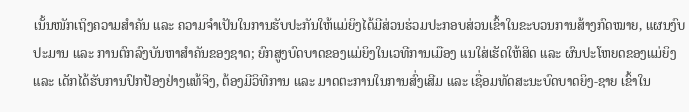ເນັ້ນໜັກເຖິງຄວາມສຳຄັນ ແລະ ຄວາມຈຳເປັນໃນການຮັບປະກັນໃຫ້ແມ່ຍິງໄດ້ມີສ່ວນຮ່ວມປະກອບສ່ວນເຂົ້າໃນຂະບວນການສ້າງກົດໝາຍ, ແຜນງົບປະມານ ແລະ ການຕົກລົງບັນຫາສໍາຄັນຂອງຊາດ; ຍົກສູງບົດບາດຂອງແມ່ຍິງໃນເວທີການເມືອງ ແນໃສ່ເຮັດໃຫ້ສິດ ແລະ ຜົນປະໂຫຍດຂອງແມ່ຍິງ ແລະ ເດັກໄດ້ຮັບການປົກປ້ອງຢ່າງແທ້ຈິງ, ຕ້ອງມີວິທີການ ແລະ ມາດຕະການໃນການສົ່ງເສີມ ແລະ ເຊື່ອມທັດສະນະບົດບາດຍິງ-ຊາຍ ເຂົ້າໃນ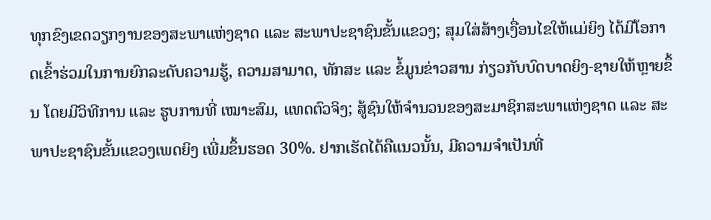ທຸກຂົງເຂດວຽກງານຂອງສະພາແຫ່ງຊາດ ແລະ ສະພາປະຊາຊົນຂັ້ນແຂວງ; ສຸມໃສ່ສ້າງເງື່ອນໄຂໃຫ້ແມ່ຍິງ ໄດ້ມີໂອກາດເຂົ້າຮ່ວມໃນການຍົກລະດັບຄວາມຮູ້, ຄວາມສາມາດ, ທັກສະ ແລະ ຂໍ້ມູນຂ່າວສານ ກ່ຽວກັບບົດບາດຍິງ-ຊາຍໃຫ້ຫຼາຍຂຶ້ນ ໂດຍມີວິທີການ ແລະ ຮູບການທີ່ ເໝາະສົມ, ແທດຕົວຈິງ; ສູ້ຊົນໃຫ້ຈໍານວນຂອງສະມາຊິກສະພາແຫ່ງຊາດ ແລະ ສະພາປະຊາຊົນຂັ້ນແຂວງເພດຍິງ ເພີ່ມຂຶ້ນຮອດ 30%. ຢາກເຮັດໄດ້ຄືແນວນັ້ນ, ມີຄວາມຈໍາເປັນທີ່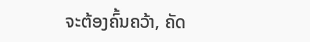ຈະຕ້ອງຄົ້ນຄວ້າ, ຄັດ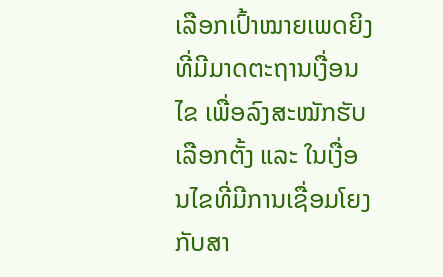ເລືອກເປົ້າໝາຍເພດຍິງທີ່ມີມາດຕະຖານເງື່ອນໄຂ ເພື່ອລົງສະໝັກຮັບເລືອກຕັ້ງ ແລະ ໃນເງື່ອນໄຂທີ່ມີການເຊື່ອມໂຍງກັບສາ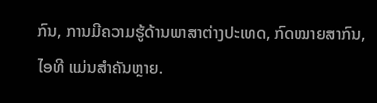ກົນ, ການມີຄວາມຮູ້ດ້ານພາສາຕ່າງປະເທດ, ກົດໝາຍສາກົນ, ໄອທີ ແມ່ນສຳຄັນຫຼາຍ.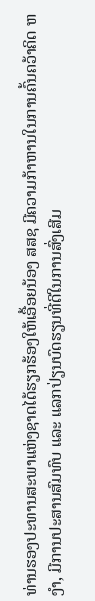ທ່ານຮອງປະທານສະພາແຫ່ງຊາດໄດ້ຮຽກຮ້ອງໃຫ້ເອື້ອຍນ້ອງ ສສຊ ມີຄວາມກ້າຫານໃນການຄົ້ນຄວ້າຄິດ ຫງໍາ, ມີການປະສານສົມທົບ ແລະ ແລກປ່ຽນບົດຮຽນທີ່ດີໃນການສົ່ງເສີມ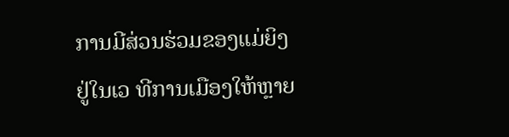ການມີສ່ວນຮ່ວມຂອງແມ່ຍິງຢູ່ໃນເວ ທີການເມືອງໃຫ້ຫຼາຍ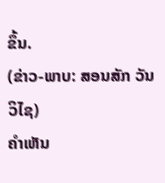ຂຶ້ນ.
(ຂ່າວ-ພາບ: ສອນສັກ ວັນວິໄຊ)
ຄໍາເຫັນ